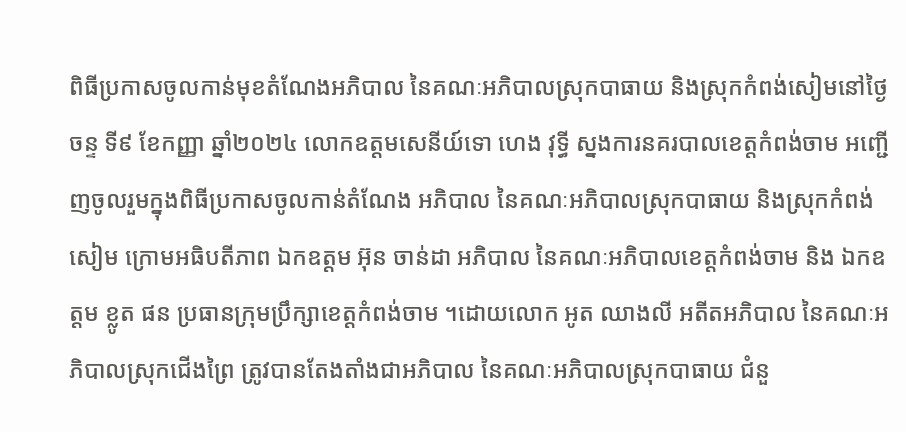ពិធីប្រកាសចូលកាន់មុខតំណែងអភិបាល នៃគណៈអភិបាលស្រុកបាធាយ និងស្រុកកំពង់សៀមនៅថ្ងៃចន្ទ ទី៩ ខែកញ្ញា ឆ្នាំ២០២៤ លោកឧត្តមសេនីយ៍ទោ ហេង វុទ្ធី ស្នងការនគរបាលខេត្តកំពង់ចាម អញ្ជើញចូលរួមក្នុងពិធីប្រកាសចូលកាន់តំណែង អភិបាល នៃគណៈអភិបាលស្រុកបាធាយ និងស្រុកកំពង់សៀម ក្រោមអធិបតីភាព ឯកឧត្តម អ៊ុន ចាន់ដា អភិបាល នៃគណៈអភិបាលខេត្តកំពង់ចាម និង ឯកឧត្តម ខ្លូត ផន ប្រធានក្រុមប្រឹក្សាខេត្តកំពង់ចាម ។ដោយលោក អូត ឈាងលី អតីតអភិបាល នៃគណៈអភិបាលស្រុកជើងព្រៃ ត្រូវបានតែងតាំងជាអភិបាល នៃគណៈអភិបាលស្រុកបាធាយ ជំនួ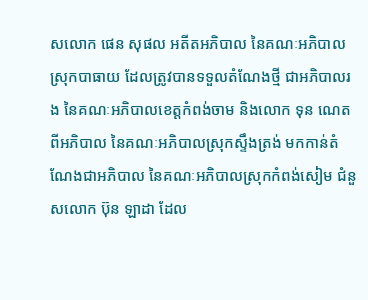សលោក ផេន សុផល អតីតអភិបាល នៃគណៈអភិបាលស្រុកបាធាយ ដែលត្រូវបានទទួលតំណែងថ្មី ជាអភិបាលរង នៃគណៈអភិបាលខេត្តកំពង់ចាម និងលោក ទុន ណេត ពីអភិបាល នៃគណៈអភិបាលស្រុកស្ទឹងត្រង់ មកកាន់តំណែងជាអភិបាល នៃគណៈអភិបាលស្រុកកំពង់សៀម ជំនួសលោក ប៊ុន ឡាដា ដែល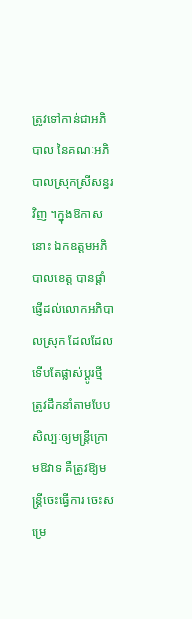ត្រូវទៅកាន់ជាអភិបាល នៃគណៈអភិបាលស្រុកស្រីសន្ធរ វិញ ។ក្នុងឱកាសនោះ ឯកឧត្តមអភិបាលខេត្ត បានផ្តាំផ្ញើដល់លោកអភិបាលស្រុក ដែលដែលទើបតែផ្លាស់ប្ដូរថ្មី ត្រូវដឹកនាំតាមបែបសិល្បៈឲ្យមន្ត្រីក្រោមឱវាទ គឺត្រូវឱ្យមន្ត្រីចេះធ្វើការ ចេះសម្រេ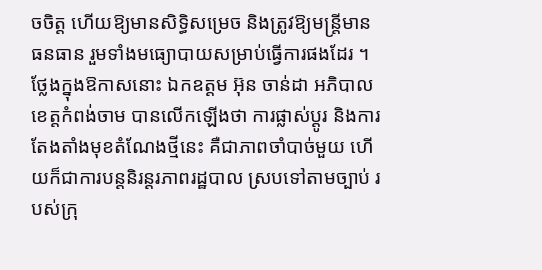ចចិត្ត ហេីយឱ្យមានសិទ្ធិសម្រេច និងត្រូវឱ្យមន្ត្រីមានធនធាន រួមទាំងមធ្យោបាយសម្រាប់ធ្វើការផងដែរ ។ថ្លែងក្នុងឱកាសនោះ ឯកឧត្តម អ៊ុន ចាន់ដា អភិបាលខេត្តកំពង់ចាម បានលេីកឡេីងថា ការផ្លាស់ប្ដូរ និងការតែងតាំងមុខតំណែងថ្មីនេះ គឺជាភាពចាំបាច់មួយ ហើយក៏ជាការបន្តនិរន្តរភាពរដ្ឋបាល ស្របទៅតាមច្បាប់ របស់ក្រុ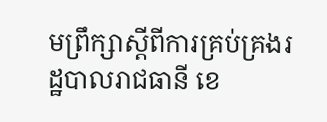មព្រឹក្សាស្តីពីការគ្រប់គ្រងរដ្ឋបាលរាជធានី ខេ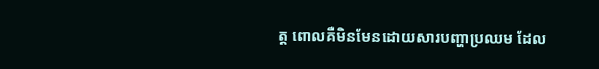ត្ត ពោលគឺមិនមែនដោយសារបញ្ហាប្រឈម ដែល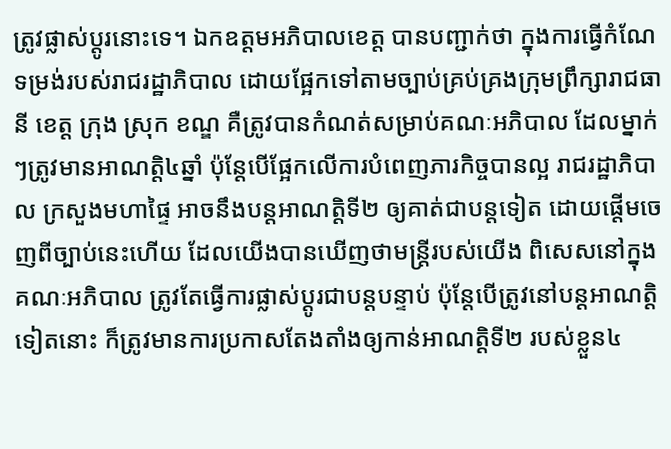ត្រូវផ្លាស់ប្ដូរនោះទេ។ ឯកឧត្ដមអភិបាលខេត្ត បានបញ្ជាក់ថា ក្នុងការធ្វើកំណែទម្រង់របស់រាជរដ្ឋាភិបាល ដោយផ្អែកទៅតាមច្បាប់គ្រប់គ្រងក្រុមព្រឹក្សារាជធានី ខេត្ត ក្រុង ស្រុក ខណ្ឌ គឺត្រូវបានកំណត់សម្រាប់គណៈអភិបាល ដែលម្នាក់ៗត្រូវមានអាណត្តិ៤ឆ្នាំ ប៉ុន្តែបើផ្អែកលើការបំពេញភារកិច្ចបានល្អ រាជរដ្ឋាភិបាល ក្រសួងមហាផ្ទៃ អាចនឹងបន្តអាណត្តិទី២ ឲ្យគាត់ជាបន្តទៀត ដោយផ្តេីមចេញពីច្បាប់នេះហើយ ដែលយើងបានឃើញថាមន្ត្រីរបស់យើង ពិសេសនៅក្នុងគណៈអភិបាល ត្រូវតែធ្វើការផ្លាស់ប្ដូរជាបន្តបន្ទាប់ ប៉ុន្តែបេីត្រូវនៅបន្តអាណត្តិទៀតនោះ ក៏ត្រូវមានការប្រកាសតែងតាំងឲ្យកាន់អាណត្តិទី២ របស់ខ្លួន៤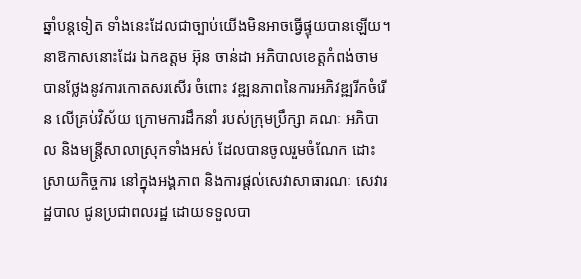ឆ្នាំបន្តទៀត ទាំងនេះដែលជាច្បាប់យើងមិនអាចធ្វើផ្ទុយបានឡើយ។នាឱកាសនោះដែរ ឯកឧត្តម អ៊ុន ចាន់ដា អភិបាលខេត្តកំពង់ចាម បានថ្លែងនូវការកោតសរសើរ ចំពោះ វឌ្ឍនភាពនៃការអភិវឌ្ឍរីកចំរើន លើគ្រប់វិស័យ ក្រោមការដឹកនាំ របស់ក្រុមប្រឹក្សា គណៈ អភិបាល និងមន្ត្រីសាលាស្រុកទាំងអស់ ដែលបានចូលរួមចំណែក ដោះស្រាយកិច្ចការ នៅក្នុងអង្គភាព និងការផ្តល់សេវាសាធារណៈ សេវារដ្ឋបាល ជូនប្រជាពលរដ្ឋ ដោយទទួលបា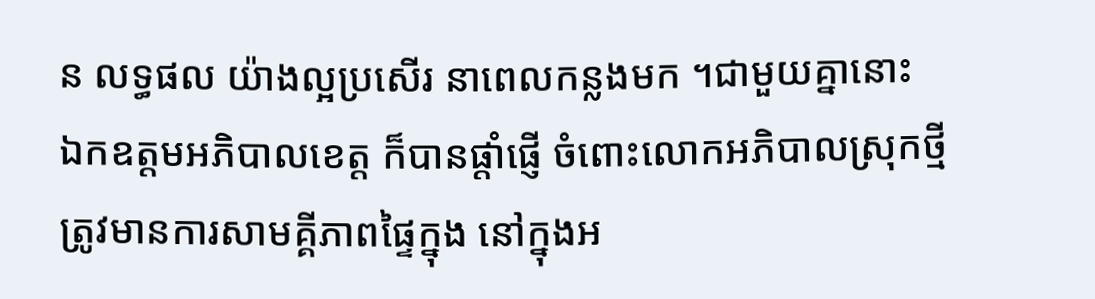ន លទ្ធផល យ៉ាងល្អប្រសើរ នាពេលកន្លងមក ។ជាមួយគ្នានោះ ឯកឧត្តមអភិបាលខេត្ត ក៏បានផ្តាំផ្ញើ ចំពោះលោកអភិបាលស្រុកថ្មី ត្រូវមានការសាមគ្គីភាពផ្ទៃក្នុង នៅក្នុងអ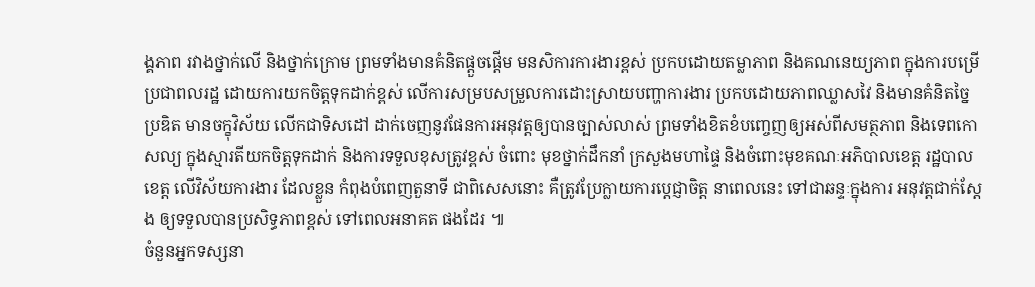ង្គភាព រវាងថ្នាក់លើ និងថ្នាក់ក្រោម ព្រមទាំងមានគំនិតផ្តួចផ្តើម មនសិការការងារខ្ពស់ ប្រកបដោយតម្លាភាព និងគណនេយ្យភាព ក្នុងការបម្រើប្រជាពលរដ្ឋ ដោយការយកចិត្តទុកដាក់ខ្ពស់ លើការសម្របសម្រួលការដោះស្រាយបញ្ហាការងារ ប្រកបដោយភាពឈ្លាសវៃ និងមានគំនិតច្នៃប្រឌិត មានចក្ខុវិស័យ លើកជាទិសដៅ ដាក់ចេញនូវផែនការអនុវត្តឲ្យបានច្បាស់លាស់ ព្រមទាំងខិតខំបញ្ចេញឲ្យអស់ពីសមត្ថភាព និងទេពកោសល្យ ក្នុងស្មារតីយកចិត្តទុកដាក់ និងការទទួលខុសត្រូវខ្ពស់ ចំពោះ មុខថ្នាក់ដឹកនាំ ក្រសួងមហាផ្ទៃ និងចំពោះមុខគណៈអភិបាលខេត្ត រដ្ឋបាលខេត្ត លើវិស័យការងារ ដែលខ្លួន កំពុងបំពេញតួនាទី ជាពិសេសនោះ គឺត្រូវប្រែក្លាយការប្តេជ្ញាចិត្ត នាពេលនេះ ទៅជាឆន្ទៈក្នុងការ អនុវត្តជាក់ស្តែង ឲ្យទទួលបានប្រសិទ្ធភាពខ្ពស់ ទៅពេលអនាគត ផងដែរ ៕
ចំនួនអ្នកទស្សនា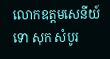លោកឧត្តមសេនីយ៍ទោ សុក សំបូរ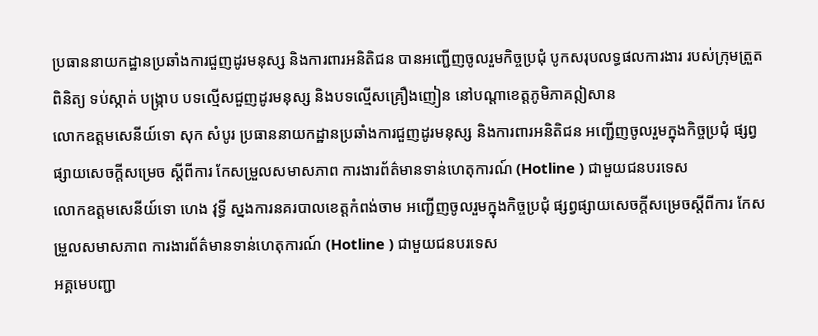ប្រធាននាយកដ្ឋានប្រឆាំងការជួញដូរមនុស្ស និងការពារអនិតិជន បានអញ្ជើញចូលរួមកិច្ចប្រជុំ បូកសរុបលទ្ធផលការងារ របស់ក្រុមត្រួតពិនិត្យ ទប់ស្កាត់ បង្ក្រាប បទល្មើសជួញដូរមនុស្ស និងបទល្មើសគ្រឿងញៀន នៅបណ្តាខេត្តភូមិភាគឦសាន
លោកឧត្តមសេនីយ៍ទោ សុក សំបូរ ប្រធាននាយកដ្ឋានប្រឆាំងការជួញដូរមនុស្ស និងការពារអនិតិជន អញ្ជើញចូលរួមក្នុងកិច្ចប្រជុំ ផ្សព្វផ្សាយសេចក្តីសម្រេច ស្តីពីការ កែសម្រួលសមាសភាព ការងារព័ត៌មានទាន់ហេតុការណ៍ (Hotline ) ជាមួយជនបរទេស
លោកឧត្តមសេនីយ៍ទោ ហេង វុទ្ធី ស្នងការនគរបាលខេត្តកំពង់ចាម អញ្ជើញចូលរួមក្នុងកិច្ចប្រជុំ ផ្សព្វផ្សាយសេចក្តីសម្រេចស្តីពីការ កែសម្រួលសមាសភាព ការងារព័ត៌មានទាន់ហេតុការណ៍ (Hotline ) ជាមួយជនបរទេស
អគ្គមេបញ្ជា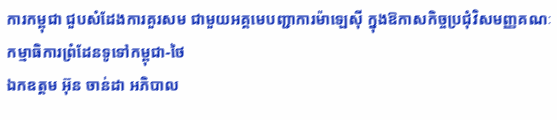ការកម្ពុជា ជួបសំដែងការគួរសម ជាមួយអគ្គមេបញ្ជាការម៉ាឡេសុី ក្នុងឱកាសកិច្ចប្រជុំវិសមញ្ញគណៈកម្មាធិការព្រំដែនទូទៅកម្ពុជា-ថៃ
ឯកឧត្តម អ៊ុន ចាន់ដា អភិបាល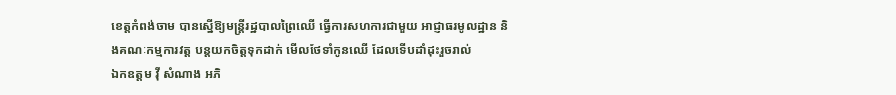ខេត្តកំពង់ចាម បានស្នើឱ្យមន្ត្រីរដ្ឋបាលព្រៃឈើ ធ្វើការសហការជាមួយ អាជ្ញាធរមូលដ្ឋាន និងគណៈកម្មការវត្ត បន្តយកចិត្តទុកដាក់ មើលថែទាំកូនឈើ ដែលទើបដាំដុះរួចរាល់
ឯកឧត្តម វ៉ី សំណាង អភិ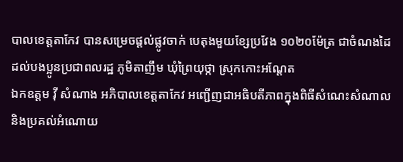បាលខេត្តតាកែវ បានសម្រេចផ្ដល់ផ្លូវចាក់ បេតុងមួយខ្សែប្រវែង ១០២០ម៉ែត្រ ជាចំណងដៃ ដល់បងប្អូនប្រជាពលរដ្ឋ ភូមិតាញឹម ឃុំព្រៃយុថ្កា ស្រុកកោះអណ្ដែត
ឯកឧត្តម វ៉ី សំណាង អភិបាលខេត្តតាកែវ អញ្ជេីញជាអធិបតីភាពក្នុងពិធីសំណេះសំណាល និងប្រគល់អំណោយ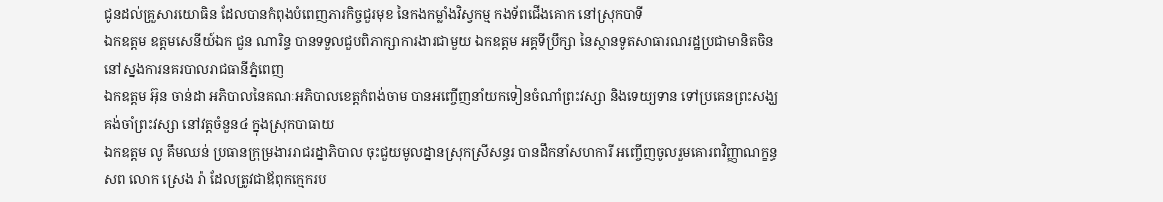ជូនដល់គ្រួសារយោធិន ដែលបានកំពុងបំពេញភារកិច្ចជួរមុខ នៃកងកម្លាំងវិស្វកម្ម កងទ័ពជេីងគោក នៅស្រុកបាទី
ឯកឧត្តម ឧត្តមសេនីយ៍ឯក ជួន ណារិន្ទ បានទទួលជួបពិភាក្សាការងារជាមួយ ឯកឧត្តម អគ្គទីប្រឹក្សា នៃស្ថានទូតសាធារណរដ្ឋប្រជាមានិតចិន នៅស្នងការនគរបាលរាជធានីភ្នំពេញ
ឯកឧត្តម អ៊ុន ចាន់ដា អភិបាលនៃគណៈអភិបាលខេត្តកំពង់ចាម បានអញ្ចើញនាំយកទៀនចំណាំព្រះវស្សា និងទេយ្យទាន ទៅប្រគេនព្រះសង្ឃគង់ចាំព្រះវស្សា នៅវត្តចំនួន៤ ក្នុងស្រុកបាធាយ
ឯកឧត្តម លូ គឹមឈន់ ប្រធានក្រុម្រងាររាជរដ្នាភិបាល ចុះជួយមូលដ្នានស្រុកស្រីសន្ធរ បានដឹកនាំសហការី អញ្ចើញចូលរួមគោរពវិញ្ញាណក្ខន្ធសព លោក ស្រេង រ៉ា ដែលត្រូវជាឪពុកក្មេករប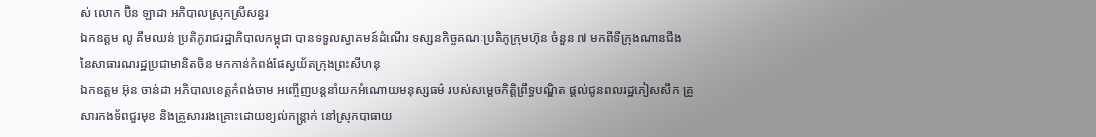ស់ លោក ប៊ិន ឡាដា អភិបាលស្រុកស្រីសន្ធរ
ឯកឧត្តម លូ គឹមឈន់ ប្រតិភូរាជរដ្ឋាភិបាលកម្ពុជា បានទទួលស្វាគមន៍ដំណើរ ទស្សនកិច្ចគណៈប្រតិភូក្រុមហ៊ុន ចំនួន ៧ មកពីទីក្រុងណានជីង នៃសាធារណរដ្ឋប្រជាមានិតចិន មកកាន់កំពង់ផែស្វយ័តក្រុងព្រះសីហនុ
ឯកឧត្តម អ៊ុន ចាន់ដា អភិបាលខេត្តកំពង់ចាម អញ្ចើញបន្តនាំយកអំណោយមនុស្សធម៌ របស់សម្តេចកិត្តិព្រឹទ្ធបណ្ឌិត ផ្តល់ជូនពលរដ្ឋភៀសសឹក គ្រួសារកងទ័ពជួរមុខ និងគ្រួសាររងគ្រោះដោយខ្យល់កន្ត្រាក់ នៅស្រុកបាធាយ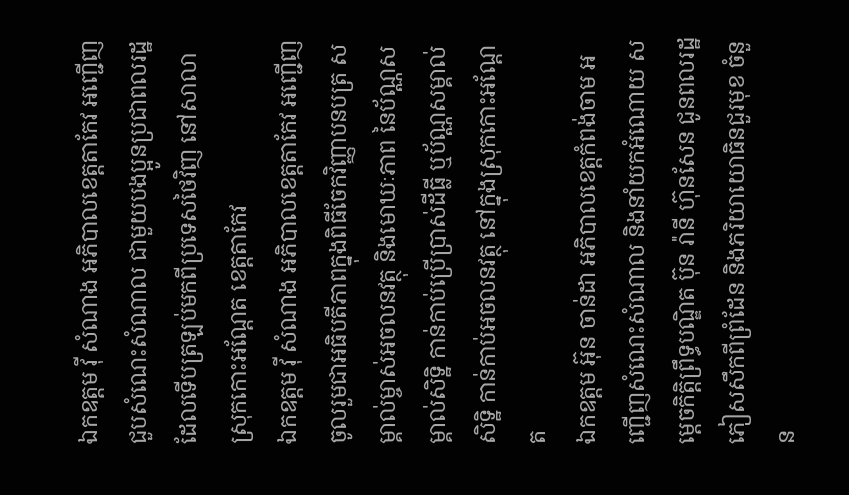ឯកឧត្តម វ៉ី សំណាង អភិបាលខេត្តតាកែវ អញ្ជើញជួបសំណេះសំណាល ជាមួយបងប្អូនប្រជាពលរដ្ឋ ដែលទើបត្រឡប់មកពីប្រទេសថៃវិញ នៅសាលាស្រុកកោះអណ្តែត ខេត្តតាកែវ
ឯកឧត្តម វ៉ី សំណាង អភិបាលខេត្តតាកែវ អញ្ជើញចូលរួមជាអធិបតីភាពក្នុងពិធីចែកវិញ្ញាបនបត្រ សម្គាល់ម្ចាស់អចលនវត្ថុ និងមោឃៈភាព នៃប័ណ្ណសម្គាល់សិទ្ឋិ កាន់កាប់ប្រើប្រាស់ដីធ្លី ឬប័ណ្ណសម្គាល់សិទ្ឋិ កាន់កាប់អចលនវត្ថុ នៅក្នុងស្រុកកោះអណ្តែត
ឯកឧត្តម អ៊ុន ចាន់ដា អភិបាលខេត្តកំពង់ចាម អញ្ជើញសំណេះសំណាល និងនាំយកអំណោយ សម្តេចកិត្តិព្រឹទ្ធបណ្ឌិត ប៊ុន រ៉ានី ហ៊ុនសែន ជូនពលរដ្ឋភៀសសឹកពីព្រំដែន និងភរិយាយោធិនជួរមុខ ចំនួន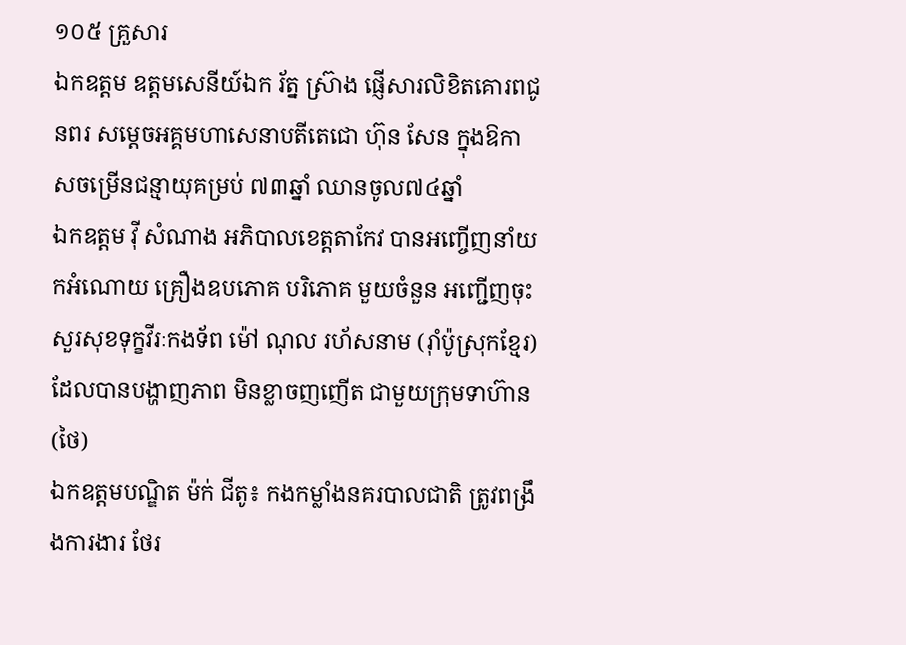១០៥ គ្រួសារ
ឯកឧត្តម ឧត្តមសេនីយ៍ឯក រ័ត្ន ស្រ៊ាង ផ្ញើសារលិខិតគោរពជូនពរ សម្ដេចអគ្គមហាសេនាបតីតេជោ ហ៊ុន សែន ក្នុងឱកាសចម្រើនជន្មាយុគម្រប់ ៧៣ឆ្នាំ ឈានចូល៧៤ឆ្នាំ
ឯកឧត្តម វ៉ី សំណាង អភិបាលខេត្តតាកែវ បានអញ្ចើញនាំយកអំណោយ គ្រឿងឧបភោគ បរិភោគ មួយចំនួន អញ្ជើញចុះសួរសុខទុក្ខវីរៈកងទ័ព ម៉ៅ ណុល រហ័សនាម (រ៉ាំប៉ូស្រុកខ្មែរ) ដែលបានបង្ហាញភាព មិនខ្លាចញញើត ជាមួយក្រុមទាហ៊ាន (ថៃ)
ឯកឧត្តមបណ្ឌិត ម៉ក់ ជីតូ៖ កងកម្លាំងនគរបាលជាតិ ត្រូវពង្រឹងការងារ ថែរ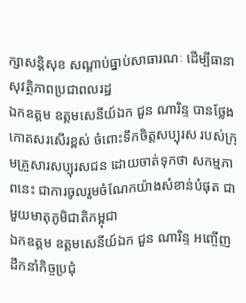ក្សាសន្តិសុខ សណ្ដាប់ធ្នាប់សាធារណៈ ដើម្បីធានាសុវត្ថិភាពប្រជាពលរដ្ឋ
ឯកឧត្តម ឧត្តមសេនីយ៍ឯក ជួន ណារិន្ទ បានថ្លែងកោតសរសើរខ្ពស់ ចំពោះទឹកចិត្តសប្បុរស របស់ក្រុមគ្រួសារសប្បុរសជន ដោយចាត់ទុកថា សកម្មភាពនេះ ជាការចូលរួមចំណែកយ៉ាងសំខាន់បំផុត ជាមួយមាតុភូមិជាតិកម្ពុជា
ឯកឧត្តម ឧត្តមសេនីយ៍ឯក ជួន ណារិន្ទ អញ្ចើញដឹកនាំកិច្ចប្រជុំ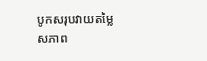បូកសរុបវាយតម្លៃ សភាព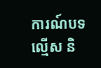ការណ៍បទល្មើស និ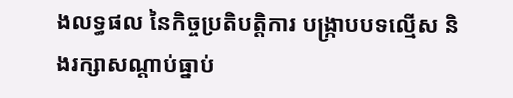ងលទ្ធផល នៃកិច្ចប្រតិបត្តិការ បង្រ្កាបបទល្មើស និងរក្សាសណ្តាប់ធ្នាប់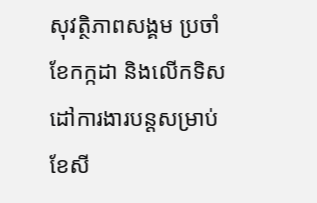សុវត្ថិភាពសង្គម ប្រចាំខែកក្កដា និងលើកទិសដៅការងារបន្តសម្រាប់ខែសី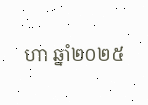ហា ឆ្នាំ២០២៥